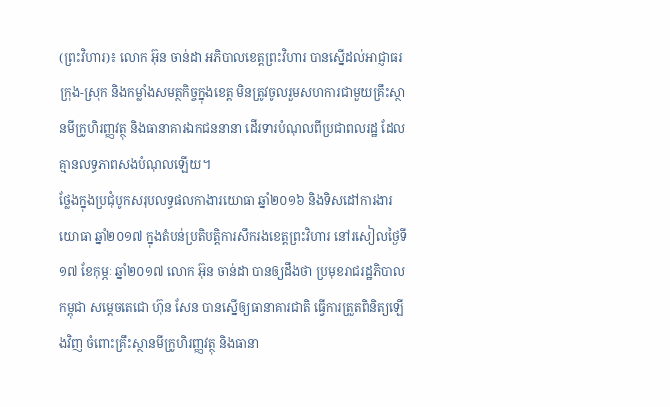(ព្រះវិហារ)៖ លោក អ៊ុន ចាន់ដា អភិបាលខេត្តព្រះវិហារ បានស្នើដល់អាជ្ញាធរក្រុង-ស្រុក និងកម្លាំងសមត្ថកិច្ចក្នុងខេត្ត មិនត្រូវចូលរួមសហការជាមួយគ្រឹះស្ថានមីក្រូហិរញ្ញវត្ថុ និងធានាគារឯកជននានា ដើរទារបំណុលពីប្រជាពលរដ្ឋ ដែលគ្មានលទ្ធភាពសងបំណុលឡើយ។
ថ្លែងក្នុងប្រជុំបូកសរុបលទ្ធផលកាងារយោធា ឆ្នាំ២០១៦ និងទិសដៅការងារយោធា ឆ្នាំ២០១៧ ក្នុងតំបន់ប្រតិបត្តិការសឹករងខេត្តព្រះវិហារ នៅរសៀលថ្ងៃទី១៧ ខែកុម្ភៈ ឆ្នាំ២០១៧ លោក អ៊ុន ចាន់ដា បានឲ្យដឹងថា ប្រមុខរាជរដ្ឋភិបាលកម្ពុជា សម្តេចតេជោ ហ៊ុន សែន បានស្នើឲ្យធានាគារជាតិ ធ្វើការត្រួតពិនិត្យឡើងវិញ ចំពោះគ្រឹះស្ថានមីក្រូហិរញ្ញវត្ថុ និងធានា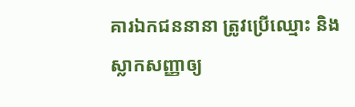គារឯកជននានា ត្រូវប្រើឈ្មោះ និងស្លាកសញ្ញាឲ្យ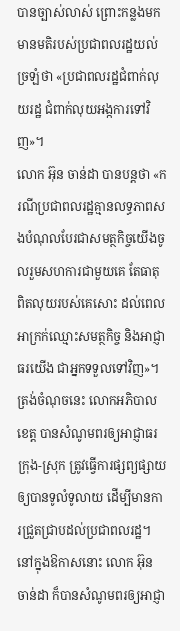បានច្បាស់លាស់ ព្រោះកន្លងមកមានមតិរបស់ប្រជាពលរដ្ឋយល់ច្រឡំថា «ប្រជាពលរដ្ឋជំពាក់លុយរដ្ឋ ជំពាក់លុយអង្កការទៅវិញ»។
លោក អ៊ុន ចាន់ដា បានបន្តថា «ករណីប្រជាពលរដ្ឋគ្មានលទ្ធភាពសងបំណុលបែរជាសមត្ថកិច្ចយើងចូលរួមសហការជាមួយគេ តែធាតុពិតលុយរបស់គេសោះ ដល់ពេលអាក្រក់ឈ្មោះសមត្ថកិច្ច និងអាជ្ញាធរយើង ជាអ្នកទទួលទៅវិញ»។ ត្រង់ចំណុចនេះ លោកអភិបាលខេត្ត បានសំណូមពរឲ្យអាជ្ញាធរក្រុង-ស្រុក ត្រូវធ្វើការផ្សព្យផ្សាយឲ្យបានទូលំទូលាយ ដើម្បីមានការជ្រួតជ្រាបដល់ប្រជាពលរដ្ឋ។
នៅក្នុងឱកាសនោះ លោក អ៊ុន ចាន់ដា ក៏បានសំណូមពរឲ្យអាជ្ញា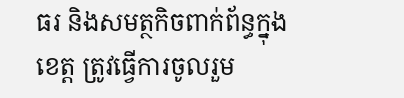ធរ និងសមត្ថកិចពាក់ព័ន្ធក្នុងខេត្ត ត្រូវធ្វើការចូលរួម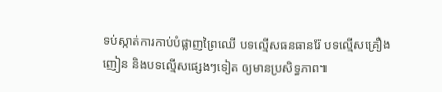ទប់ស្កាត់ការកាប់បំផ្លាញព្រៃឈើ បទល្មើសធនធានរ៉ែ បទល្មើសគ្រឿងញៀន និងបទល្មើសផ្សេងៗទៀត ឲ្យមានប្រសិទ្ធភាព៕